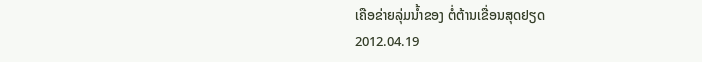ເຄືອຂ່າຍລຸ່ມນໍ້າຂອງ ຕໍ່ຕ້ານເຂື່ອນສຸດຢຽດ
2012.04.19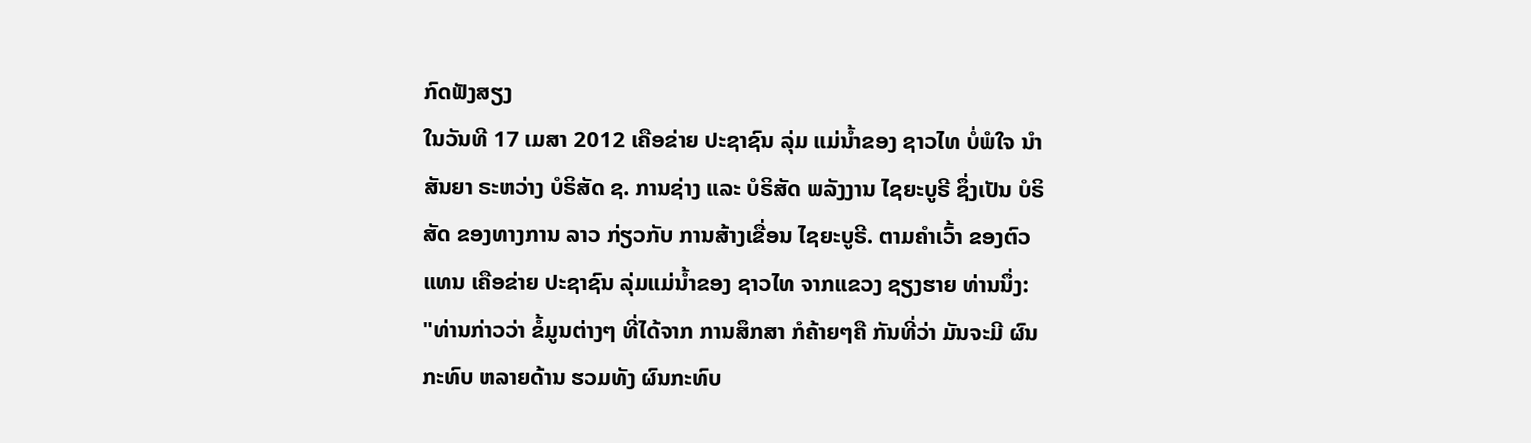ກົດຟັງສຽງ
ໃນວັນທີ 17 ເມສາ 2012 ເຄືອຂ່າຍ ປະຊາຊົນ ລຸ່ມ ແມ່ນໍ້າຂອງ ຊາວໄທ ບໍ່ພໍໃຈ ນໍາສັນຍາ ຣະຫວ່າງ ບໍຣິສັດ ຊ. ການຊ່າງ ແລະ ບໍຣິສັດ ພລັງງານ ໄຊຍະບູຣີ ຊຶ່ງເປັນ ບໍຣິສັດ ຂອງທາງການ ລາວ ກ່ຽວກັບ ການສ້າງເຂື່ອນ ໄຊຍະບູຣີ. ຕາມຄໍາເວົ້າ ຂອງຕົວແທນ ເຄືອຂ່າຍ ປະຊາຊົນ ລຸ່ມແມ່ນໍ້າຂອງ ຊາວໄທ ຈາກແຂວງ ຊຽງຮາຍ ທ່ານນຶ່ງ:
"ທ່ານກ່າວວ່າ ຂໍ້ມູນຕ່າງໆ ທີ່ໄດ້ຈາກ ການສຶກສາ ກໍຄ້າຍໆຄື ກັນທີ່ວ່າ ມັນຈະມີ ຜົນກະທົບ ຫລາຍດ້ານ ຮວມທັງ ຜົນກະທົບ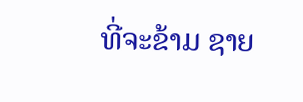ທີ່ຈະຂ້າມ ຊາຍ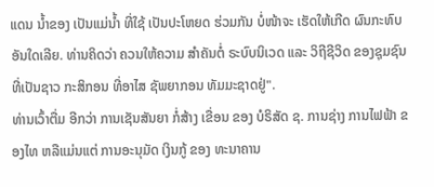ແດນ ນໍ້າຂອງ ເປັນແມ່ນໍ້າ ທີ່ໃຊ້ ເປັນປະໂຫຍດ ຮ່ວມກັນ ບໍ່ໜ້າຈະ ເຮັດໃຫ້ເກີດ ຜົນກະທົບ ອັນໃດເລີຍ. ທ່ານຄິດວ່າ ຄວນໃຫ້ຄວາມ ສໍາຄັນຕໍ່ ຣະບົບນິເວດ ແລະ ວິຖີຊີວິດ ຂອງຊຸມຊົນ ທີ່ເປັນຊາວ ກະສິກອນ ທີ່ອາໄສ ຊັພຍາກອນ ທັມມະຊາດຢູ່".
ທ່ານເວົ້າຕື່ມ ອີກວ່າ ການເຊັນສັນຍາ ກໍ່ສ້າງ ເຂື່ອນ ຂອງ ບໍຣິສັດ ຊ. ການຊ່າງ ການໄຟຟ້າ ຂອງໄທ ຫລືແມ່ນແຕ່ ການອະນຸມັດ ເງິນກູ້ ຂອງ ທະນາຄານ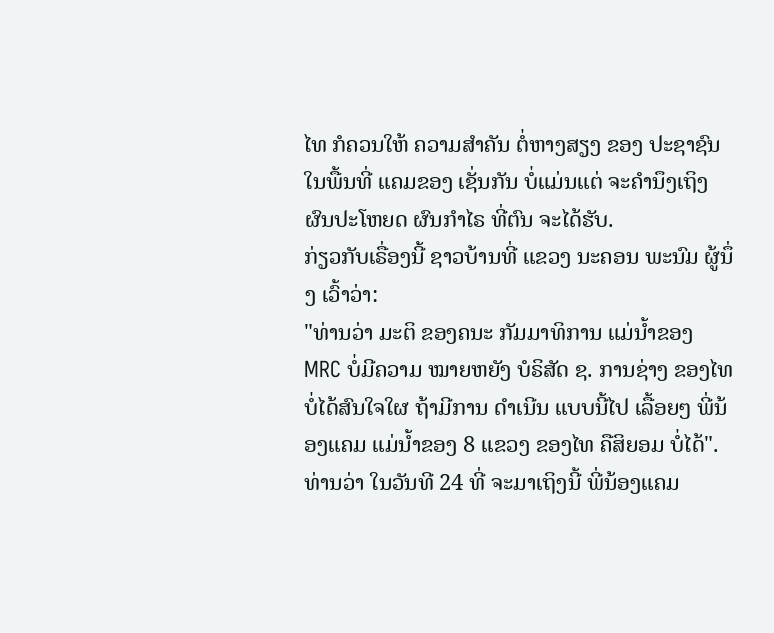ໄທ ກໍຄວນໃຫ້ ຄວາມສໍາຄັນ ຕໍ່ຫາງສຽງ ຂອງ ປະຊາຊົນ ໃນພື້ນທີ່ ແຄມຂອງ ເຊັ່ນກັນ ບໍ່ແມ່ນແຕ່ ຈະຄໍານຶງເຖິງ ຜົນປະໂຫຍດ ຜົນກໍາໄຣ ທີ່ຕົນ ຈະໄດ້ຮັບ.
ກ່ຽວກັບເຣື່ອງນີ້ ຊາວບ້ານທີ່ ແຂວງ ນະຄອນ ພະນົມ ຜູ້ນຶ່ງ ເວົ້າວ່າ:
"ທ່ານວ່າ ມະຕິ ຂອງຄນະ ກັມມາທິການ ແມ່ນໍ້າຂອງ MRC ບໍ່ມີຄວາມ ໝາຍຫຍັງ ບໍຣິສັດ ຊ. ການຊ່າງ ຂອງໄທ ບໍ່ໄດ້ສົນໃຈໃຜ ຖ້າມີການ ດໍາເນີນ ແບບນີ້ໄປ ເລື້ອຍໆ ພີ່ນ້ອງແຄມ ແມ່ນໍ້າຂອງ 8 ແຂວງ ຂອງໄທ ຄືສິຍອມ ບໍ່ໄດ້".
ທ່ານວ່າ ໃນວັນທີ 24 ທີ່ ຈະມາເຖິງນີ້ ພີ່ນ້ອງແຄມ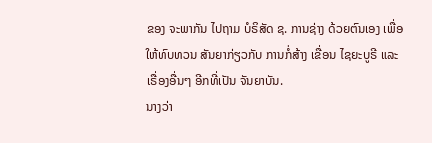ຂອງ ຈະພາກັນ ໄປຖາມ ບໍຣິສັດ ຊ. ການຊ່າງ ດ້ວຍຕົນເອງ ເພື່ອໃຫ້ທົບທວນ ສັນຍາກ່ຽວກັບ ການກໍ່ສ້າງ ເຂື່ອນ ໄຊຍະບູຣີ ແລະ ເຣື່ອງອື່ນໆ ອີກທີ່ເປັນ ຈັນຍາບັນ.
ນາງວ່າ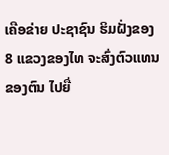ເຄືອຂ່າຍ ປະຊາຊົນ ຮິມຝັ່ງຂອງ 8 ແຂວງຂອງໄທ ຈະສົ່ງຕົວແທນ ຂອງຕົນ ໄປຍື່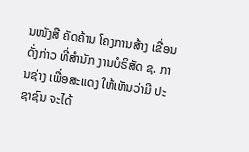ນໜັງສື ຄັດຄ້ານ ໂຄງການສ້າງ ເຂື່ອນດັ່ງກ່າວ ທີ່ສໍານັກ ງານບໍຣິສັດ ຊ. ການຊ່າງ ເພື່ອສະແດງ ໃຫ້ເຫັນວ່າມີ ປະຊາຊົນ ຈະໄດ້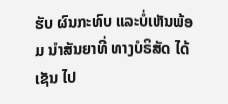ຮັບ ຜົນກະທົບ ແລະບໍ່ເຫັນພ້ອມ ນໍາສັນຍາທີ່ ທາງບໍຣິສັດ ໄດ້ເຊັນ ໄປ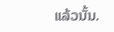ແລ້ວນັ້ນ.